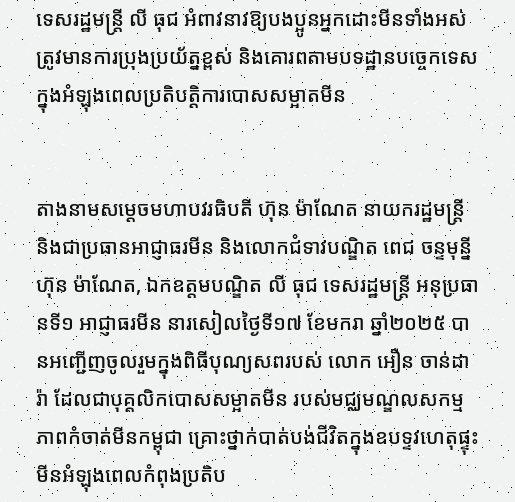ទេសរដ្ឋមន្រ្តី លី ធុជ អំពាវនាវឱ្យបងប្អូនអ្នកដោះមីនទាំងអស់ ត្រូវមានការប្រុងប្រយ័ត្នខ្ពស់ និងគោរពតាមបទដ្ឋានបច្ចេកទេស ក្នុងអំឡុងពេលប្រតិបត្តិការបោសសម្អាតមីន


តាងនាមសម្តេចមហាបវរធិបតី ហ៊ុន ម៉ាណែត នាយករដ្ឋមន្ត្រី និងជាប្រធានអាជ្ញាធរមីន និងលោកជំទាវបណ្ឌិត ពេជ ចន្ទមុន្នី ហ៊ុន ម៉ាណែត, ឯកឧត្តមបណ្ឌិត លី ធុជ ទេសរដ្ឋមន្រ្តី អនុប្រធានទី១ អាជ្ញាធរមីន នារសៀលថ្ងៃទី១៧ ខែមករា ឆ្នាំ២០២៥ បានអញ្ជើញចូលរួមក្នុងពិធីបុណ្យសពរបស់ លោក អឿន ចាន់ដារ៉ា ដែលជាបុគ្គលិកបោសសម្អាតមីន របស់មជ្ឈមណ្ឌលសកម្មភាពកំចាត់មីនកម្ពុជា គ្រោះថ្នាក់បាត់បង់ជីវិតក្នុងឧបទ្ទវហេតុផ្ទុះមីនអំឡុងពេលកំពុងប្រតិប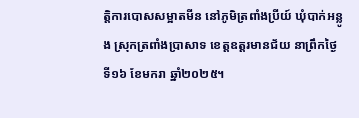ត្តិការបោសសម្អាតមីន នៅភូមិត្រពាំងប្រីយ៍ ឃុំបាក់អន្លូង ស្រុកត្រពាំងប្រាសាទ ខេត្តឧត្តរមានជ័យ នាព្រឹកថ្ងៃទី១៦ ខែមករា ឆ្នាំ២០២៥។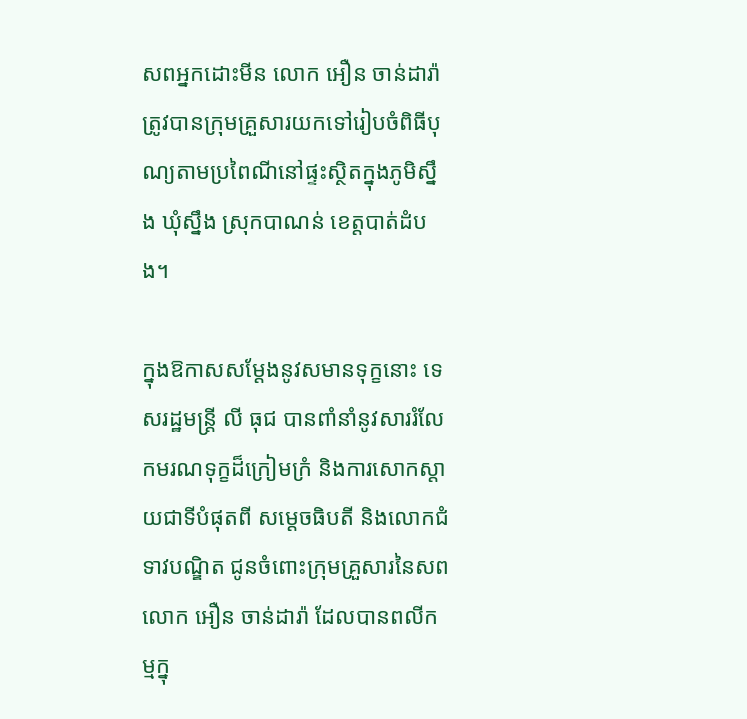សពអ្នកដោះមីន លោក អឿន ចាន់ដារ៉ា ត្រូវបានក្រុមគ្រួសារយកទៅរៀបចំពិធីបុណ្យតាមប្រពៃណីនៅផ្ទះស្ថិតក្នុងភូមិស្នឹង ឃុំស្នឹង ស្រុកបាណន់ ខេត្តបាត់ដំបង។

ក្នុងឱកាសសម្តែងនូវសមានទុក្ខនោះ ទេសរដ្ឋមន្រ្តី លី ធុជ បានពាំនាំនូវសាររំលែកមរណទុក្ខដ៏ក្រៀមក្រំ និងការសោកស្តាយជាទីបំផុតពី សម្តេចធិបតី និងលោកជំទាវបណ្ឌិត ជូនចំពោះក្រុមគ្រួសារនៃសព លោក អឿន ចាន់ដារ៉ា ដែលបានពលីកម្មក្នុ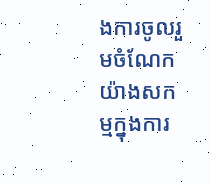ងការចូលរួមចំណែកយ៉ាងសកម្មក្នុងការ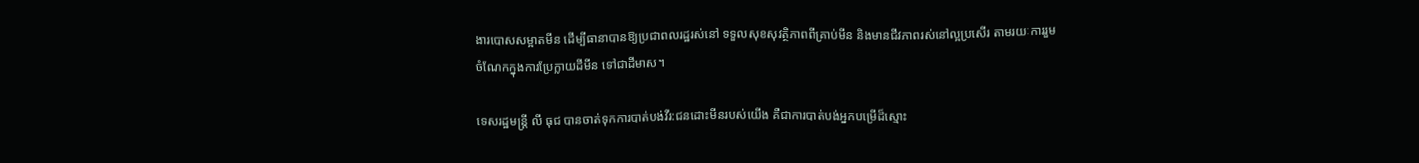ងារបោសសម្អាតមីន ដើម្បីធានាបានឱ្យប្រជាពលរដ្ឋរស់នៅ ទទួលសុខសុវត្ថិភាពពីគ្រាប់មីន និងមានជីវភាពរស់នៅល្អប្រសើរ តាមរយៈការរួមចំណែកក្នុងការប្រែក្លាយដីមីន ទៅជាដីមាស។

ទេសរដ្ឋមន្ត្រី លី ធុជ បានចាត់ទុកការបាត់បង់វីរ:ជនដោះមីនរបស់យើង គឺជាការបាត់បង់អ្នកបម្រើដ៏ស្មោះ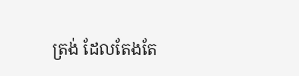ត្រង់ ដែលតែងតែ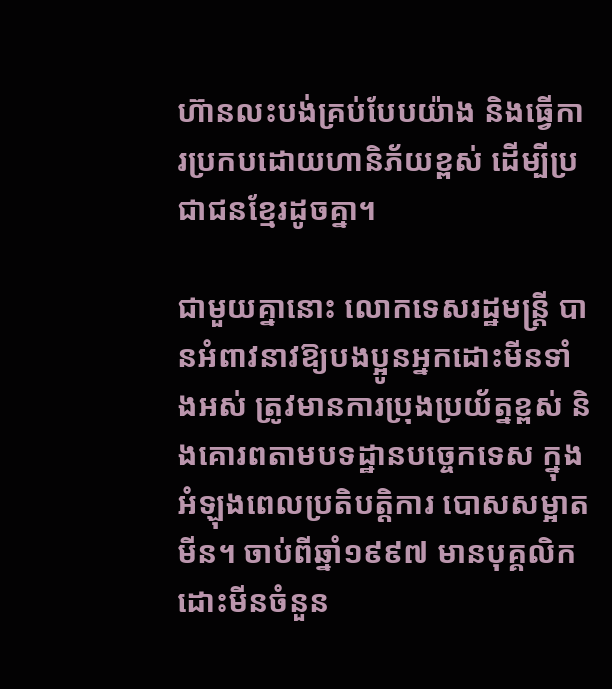ហ៊ានលះបង់គ្រប់បែបយ៉ាង និងធ្វើការប្រកបដោយហានិភ័យខ្ពស់ ដើម្បីប្រជាជនខ្មែរដូចគ្នា។

ជាមួយគ្នានោះ លោកទេសរដ្ឋមន្រ្តី បានអំពាវនាវឱ្យបងប្អូនអ្នកដោះមីនទាំងអស់ ត្រូវមានការប្រុងប្រយ័ត្នខ្ពស់ និងគោរពតាមបទដ្ឋានបច្ចេកទេស ក្នុងអំឡុងពេលប្រតិបត្តិការ បោសសម្អាតមីន។ ចាប់ពីឆ្នាំ១៩៩៧ មានបុគ្គលិកដោះមីនចំនួន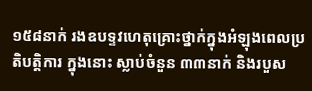១៥៨នាក់ រងឧបទ្ទវហេតុគ្រោះថ្នាក់ក្នុងអំឡុងពេលប្រតិបត្តិការ ក្នុងនោះ ស្លាប់ចំនួន ៣៣នាក់ និងរបួស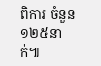ពិការ ចំនួន ១២៥នាក់៕